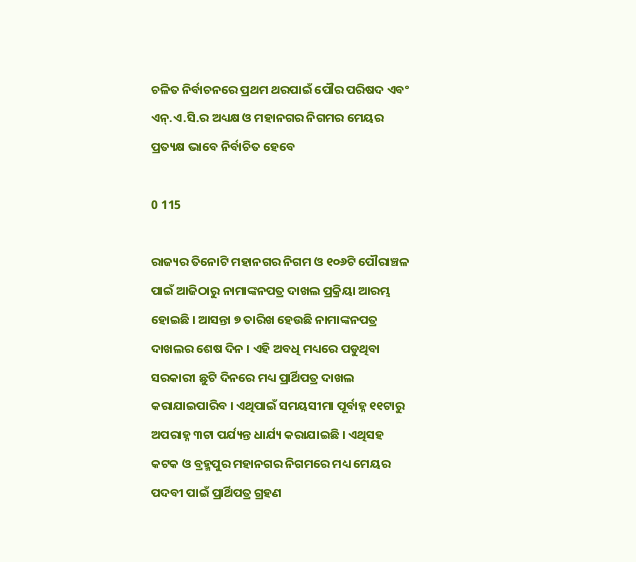ଚଳିତ ନିର୍ବାଚନରେ ପ୍ରଥମ ଥରପାଇଁ ପୌର ପରିଷଦ ଏବଂ ଏନ୍‍.ଏ.ସି.ର ଅଧ୍ୟକ୍ଷ ଓ ମହାନଗର ନିଗମର ମେୟର ପ୍ରତ୍ୟକ୍ଷ ଭାବେ ନିର୍ବାଚିତ ହେବେ

0 115

ରାଜ୍ୟର ତିନୋଟି ମହାନଗର ନିଗମ ଓ ୧୦୬ଟି ପୌରାଞ୍ଚଳ ପାଇଁ ଆଜିଠାରୁ ନାମାଙ୍କନପତ୍ର ଦାଖଲ ପ୍ରକ୍ରିୟା ଆରମ୍ଭ ହୋଇଛି । ଆସନ୍ତା ୭ ତାରିଖ ହେଉଛି ନାମାଙ୍କନପତ୍ର ଦାଖଲର ଶେଷ ଦିନ । ଏହି ଅବଧି ମଧ୍ୟରେ ପଡୁଥିବା ସରକାରୀ ଛୁଟି ଦିନରେ ମଧ୍ୟ ପ୍ରାର୍ଥିପତ୍ର ଦାଖଲ କରାଯାଇପାରିବ । ଏଥିପାଇଁ ସମୟସୀମା ପୂର୍ବାହ୍ନ ୧୧ଟାରୁ ଅପରାହ୍ନ ୩ଟା ପର୍ଯ୍ୟନ୍ତ ଧାର୍ଯ୍ୟ କରାଯାଇଛି । ଏଥିସହ କଟକ ଓ ବ୍ରହ୍ମପୁର ମହାନଗର ନିଗମରେ ମଧ୍ୟ ମେୟର ପଦବୀ ପାଇଁ ପ୍ରାର୍ଥିପତ୍ର ଗ୍ରହଣ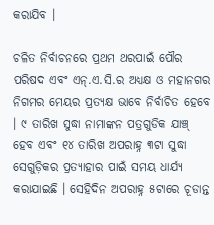କରାଯିବ ।

ଚଳିତ ନିର୍ବାଚନରେ ପ୍ରଥମ ଥରପାଇଁ ପୌର ପରିଷଦ ଏବଂ ଏନ୍‍.ଏ.ସି.ର ଅଧ୍ୟକ୍ଷ ଓ ମହାନଗର ନିଗମର ମେୟର ପ୍ରତ୍ୟକ୍ଷ ଭାବେ ନିର୍ବାଚିତ ହେବେ । ୯ ତାରିଖ ସୁଦ୍ଧା ନାମାଙ୍କନ ପତ୍ରଗୁଡିକ ଯାଞ୍ଚ୍‍ ହେବ ଏବଂ ୧୪ ତାରିଖ ଅପରାହ୍ନ ୩ଟା ସୁଦ୍ଧା ସେଗୁଡ଼ିକର ପ୍ରତ୍ୟାହାର ପାଇଁ ସମୟ ଧାର୍ଯ୍ୟ କରାଯାଇଛି । ସେହିଦିନ ଅପରାହ୍ନ ୫ଟାରେ ଚୂଡାନ୍ତ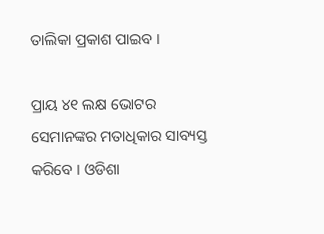ତାଲିକା ପ୍ରକାଶ ପାଇବ ।

ପ୍ରାୟ ୪୧ ଲକ୍ଷ ଭୋଟର ସେମାନଙ୍କର ମତାଧିକାର ସାବ୍ୟସ୍ତ କରିବେ । ଓଡିଶା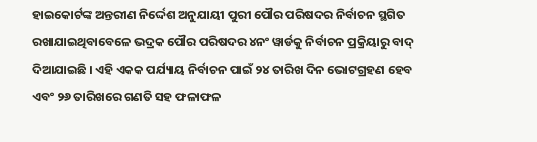ହାଇକୋର୍ଟଙ୍କ ଅନ୍ତରୀଣ ନିର୍ଦ୍ଦେଶ ଅନୁଯାୟୀ ପୁରୀ ପୌର ପରିଷଦର ନିର୍ବାଚନ ସ୍ଥଗିତ ରଖାଯାଇଥିବାବେଳେ ଭଦ୍ରକ ପୌର ପରିଷଦର ୪ନଂ ୱାର୍ଡକୁ ନିର୍ବାଚନ ପ୍ରକ୍ରିୟାରୁ ବାଦ୍‍ ଦିଆଯାଇଛି । ଏହି ଏକକ ପର୍ଯ୍ୟାୟ ନିର୍ବାଚନ ପାଇଁ ୨୪ ତାରିଖ ଦିନ ଭୋଟଗ୍ରହଣ ହେବ ଏବଂ ୨୬ ତାରିଖରେ ଗଣତି ସହ ଫଳାଫଳ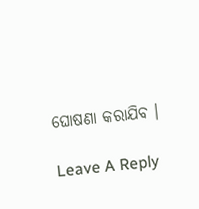ଘୋଷଣା କରାଯିବ ।

Leave A Reply